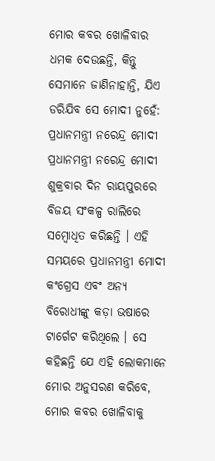ମୋର କବର ଖୋଳିବାର ଧମକ ଦେଉଛନ୍ତି, କିନ୍ତୁ ସେମାନେ ଜାଣିନାହାନ୍ତି, ଯିଏ ଡରିଯିବ ସେ ମୋଦୀ ନୁହେଁ: ପ୍ରଧାନମନ୍ତ୍ରୀ ନରେନ୍ଦ୍ର ମୋଦୀ
ପ୍ରଧାନମନ୍ତ୍ରୀ ନରେନ୍ଦ୍ର ମୋଦୀ ଶୁକ୍ରବାର ଦିନ ରାୟପୁରରେ ବିଜୟ ସଂକଳ୍ପ ରାଲିରେ ସମ୍ବୋଧିତ କରିଛନ୍ତି । ଏହି ସମୟରେ ପ୍ରଧାନମନ୍ତ୍ରୀ ମୋଦୀ କଂଗ୍ରେସ ଏବଂ ଅନ୍ୟ ବିରୋଧୀଙ୍କୁ କଡ଼ା ଭଷାରେ ଟାର୍ଗେଟ କରିଥିଲେ । ସେ କହିଛନ୍ତି ଯେ ଏହି ଲୋକମାନେ ମୋର ଅନୁସରଣ କରିବେ, ମୋର କବର ଖୋଳିବାକୁ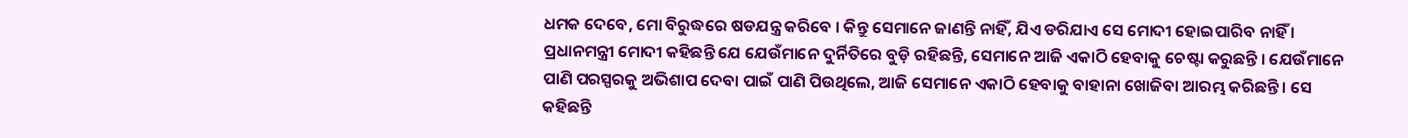ଧମକ ଦେବେ, ମୋ ବିରୁଦ୍ଧରେ ଷଡଯନ୍ତ୍ର କରିବେ । କିନ୍ତୁ ସେମାନେ ଜାଣନ୍ତି ନାହିଁ, ଯିଏ ଡରିଯାଏ ସେ ମୋଦୀ ହୋଇପାରିବ ନାହିଁ ।
ପ୍ରଧାନମନ୍ତ୍ରୀ ମୋଦୀ କହିଛନ୍ତି ଯେ ଯେଉଁମାନେ ଦୁର୍ନିତିରେ ବୁଡ଼ି ରହିଛନ୍ତି, ସେମାନେ ଆଜି ଏକାଠି ହେବାକୁ ଚେଷ୍ଟା କରୁଛନ୍ତି । ଯେଉଁମାନେ ପାଣି ପରସ୍ପରକୁ ଅଭିଶାପ ଦେବା ପାଇଁ ପାଣି ପିଉଥିଲେ, ଆଜି ସେମାନେ ଏକାଠି ହେବାକୁ ବାହାନା ଖୋଜିବା ଆରମ୍ଭ କରିଛନ୍ତି । ସେ କହିଛନ୍ତି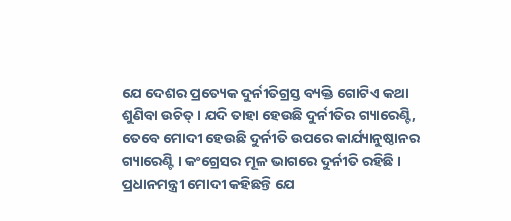ଯେ ଦେଶର ପ୍ରତ୍ୟେକ ଦୁର୍ନୀତିଗ୍ରସ୍ତ ବ୍ୟକ୍ତି ଗୋଟିଏ କଥା ଶୁଣିବା ଉଚିତ୍ । ଯଦି ତାହା ହେଉଛି ଦୁର୍ନୀତିର ଗ୍ୟାରେଣ୍ଟି, ତେବେ ମୋଦୀ ହେଉଛି ଦୁର୍ନୀତି ଉପରେ କାର୍ଯ୍ୟାନୁଷ୍ଠାନର ଗ୍ୟାରେଣ୍ଟି । କଂଗ୍ରେସର ମୂଳ ଭାଗରେ ଦୁର୍ନୀତି ରହିଛି ।
ପ୍ରଧାନମନ୍ତ୍ରୀ ମୋଦୀ କହିଛନ୍ତି ଯେ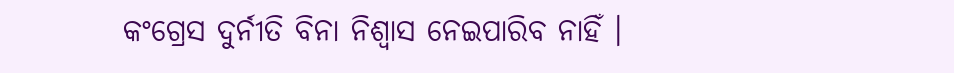କଂଗ୍ରେସ ଦୁର୍ନୀତି ବିନା ନିଶ୍ୱାସ ନେଇପାରିବ ନାହିଁ ।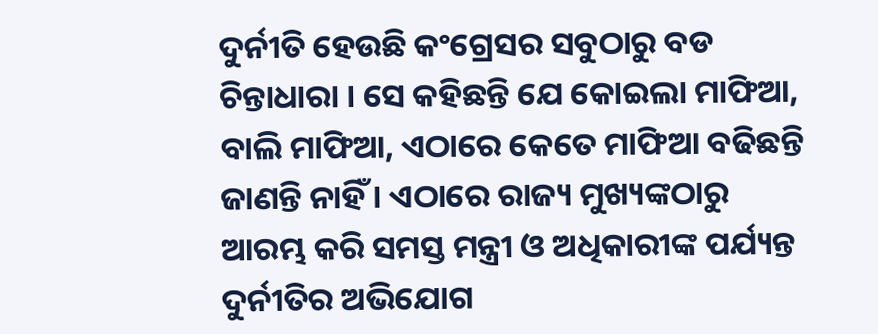ଦୁର୍ନୀତି ହେଉଛି କଂଗ୍ରେସର ସବୁଠାରୁ ବଡ ଚିନ୍ତାଧାରା । ସେ କହିଛନ୍ତି ଯେ କୋଇଲା ମାଫିଆ, ବାଲି ମାଫିଆ, ଏଠାରେ କେତେ ମାଫିଆ ବଢିଛନ୍ତି ଜାଣନ୍ତି ନାହିଁ । ଏଠାରେ ରାଜ୍ୟ ମୁଖ୍ୟଙ୍କଠାରୁ ଆରମ୍ଭ କରି ସମସ୍ତ ମନ୍ତ୍ରୀ ଓ ଅଧିକାରୀଙ୍କ ପର୍ଯ୍ୟନ୍ତ ଦୁର୍ନୀତିର ଅଭିଯୋଗ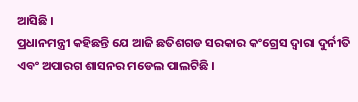ଆସିଛି ।
ପ୍ରଧାନମନ୍ତ୍ରୀ କହିଛନ୍ତି ଯେ ଆଜି ଛତିଶଗଡ ସରକାର କଂଗ୍ରେସ ଦ୍ୱାରା ଦୁର୍ନୀତି ଏବଂ ଅପାରଗ ଶାସନର ମଡେଲ ପାଲଟିଛି ।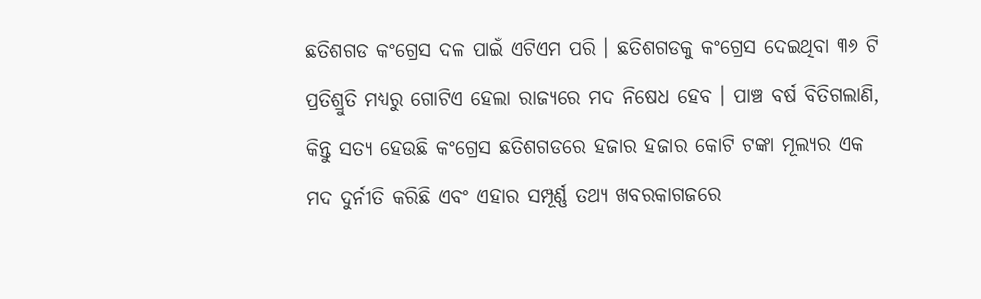ଛତିଶଗଡ କଂଗ୍ରେସ ଦଳ ପାଇଁ ଏଟିଏମ ପରି । ଛତିଶଗଡକୁ କଂଗ୍ରେସ ଦେଇଥିବା ୩୬ ଟି ପ୍ରତିଶ୍ରୁତି ମଧ୍ୟରୁ ଗୋଟିଏ ହେଲା ରାଜ୍ୟରେ ମଦ ନିଷେଧ ହେବ । ପାଞ୍ଚ ବର୍ଷ ବିତିଗଲାଣି, କିନ୍ତୁ ସତ୍ୟ ହେଉଛି କଂଗ୍ରେସ ଛତିଶଗଡରେ ହଜାର ହଜାର କୋଟି ଟଙ୍କା ମୂଲ୍ୟର ଏକ ମଦ ଦୁର୍ନୀତି କରିଛି ଏବଂ ଏହାର ସମ୍ପୂର୍ଣ୍ଣ ତଥ୍ୟ ଖବରକାଗଜରେ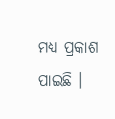ମଧ୍ୟ ପ୍ରକାଶ ପାଇଛି ।